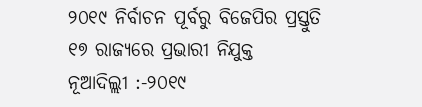୨୦୧୯ ନିର୍ବାଚନ ପୂର୍ବରୁ ବିଜେପିର ପ୍ରସ୍ତୁତି
୧୭ ରାଜ୍ୟରେ ପ୍ରଭାରୀ ନିଯୁକ୍ତ
ନୂଆଦିଲ୍ଲୀ :-୨୦୧୯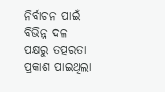ନିର୍ବାଚନ ପାଇଁ ବିଭିନ୍ନ ଦଳ ପକ୍ଷରୁ ତତ୍ପରତା ପ୍ରକାଶ ପାଇଥିଲା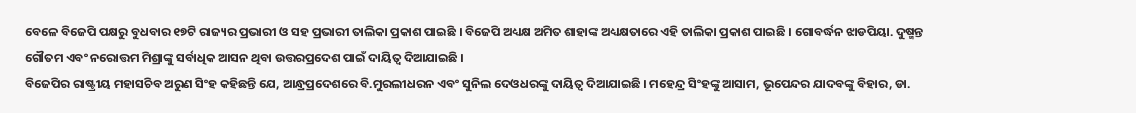ବେଳେ ବିଜେପି ପକ୍ଷରୁ ବୁଧବାର ୧୭ଟି ରାଜ୍ୟର ପ୍ରଭାରୀ ଓ ସହ ପ୍ରଭାରୀ ତାଲିକା ପ୍ରକାଶ ପାଇଛି । ବିଜେପି ଅଧ୍ୟକ୍ଷ ଅମିତ ଶାହାଙ୍କ ଅଧ୍ୟକ୍ଷତାରେ ଏହି ତାଲିକା ପ୍ରକାଶ ପାଇଛି । ଗୋବର୍ଦ୍ଧନ ଝାଡପିୟା. ଦୁଷ୍ମନ୍ତ ଗୌତମ ଏବଂ ନରୋତ୍ତମ ମିଶ୍ରାଙ୍କୁ ସର୍ବାଧିକ ଆସନ ଥିବା ଉତ୍ତରପ୍ରଦେଶ ପାଇଁ ଦାୟିତ୍ୱ ଦିଆଯାଇଛି ।
ବିଜେପିର ରାଷ୍ଟ୍ରୀୟ ମହାସଚିବ ଅରୁଣ ସିଂହ କହିଛନ୍ତି ଯେ, ଆନ୍ଧ୍ରପ୍ରଦେଶରେ ବି.ମୁରଲୀଧରନ ଏବଂ ସୁନିଲ ଦେଓଧରଙ୍କୁ ଦାୟିତ୍ୱ ଦିଆଯାଇଛି । ମହେନ୍ଦ୍ର ସିଂହଙ୍କୁ ଆସାମ, ଭୂପେନ୍ଦର ଯାଦବଙ୍କୁ ବିହାର, ଡା.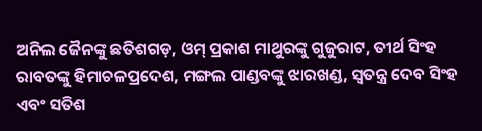ଅନିଲ ଜୈନଙ୍କୁ ଛତିଶଗଡ଼, ଓମ୍ ପ୍ରକାଶ ମାଥୁରଙ୍କୁ ଗୁଜୁରାଟ, ତୀର୍ଥ ସିଂହ ରାବତଙ୍କୁ ହିମାଚଳପ୍ରଦେଶ, ମଙ୍ଗଲ ପାଣ୍ଡବଙ୍କୁ ଝାରଖଣ୍ଡ, ସ୍ୱତନ୍ତ୍ର ଦେବ ସିଂହ ଏବଂ ସତିଶ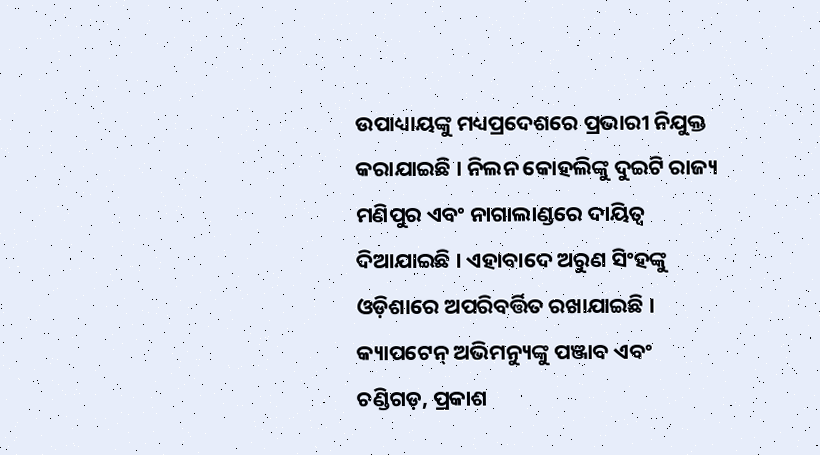ଉପାଧ୍ୟାୟଙ୍କୁ ମଧ୍ୟପ୍ରଦେଶରେ ପ୍ରଭାରୀ ନିଯୁକ୍ତ କରାଯାଇଛି । ନିଲନ କୋହଲିଙ୍କୁ ଦୁଇଟି ରାଜ୍ୟ ମଣିପୁର ଏବଂ ନାଗାଲାଣ୍ଡରେ ଦାୟିତ୍ୱ ଦିଆଯାଇଛି । ଏହାବାଦେ ଅରୁଣ ସିଂହଙ୍କୁ ଓଡ଼ିଶାରେ ଅପରିବର୍ତ୍ତିତ ରଖାଯାଇଛି । କ୍ୟାପଟେନ୍ ଅଭିମନ୍ୟୁଙ୍କୁ ପଞ୍ଜାବ ଏବଂ ଚଣ୍ଡିଗଡ଼, ପ୍ରକାଶ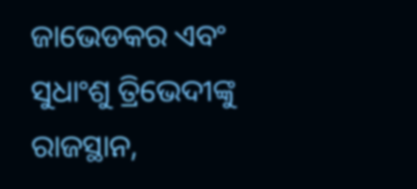ଜାଭେଡକର ଏବଂ ସୁଧାଂଶୁ ତ୍ରିଭେଦୀଙ୍କୁ ରାଜସ୍ଥାନ,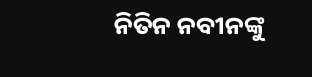ନିତିନ ନବୀନଙ୍କୁ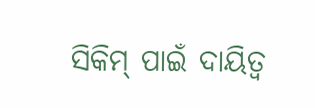ସିକିମ୍ ପାଇଁ ଦାୟିତ୍ୱ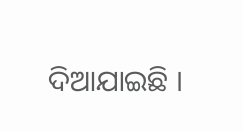ଦିଆଯାଇଛି ।